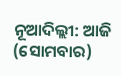ନୂଆଦିଲ୍ଲୀ: ଆଜି (ସୋମବାର)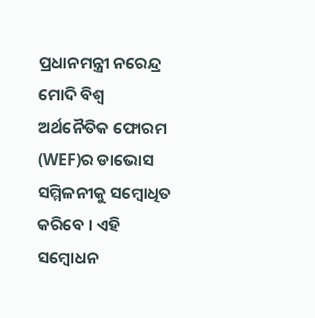ପ୍ରଧାନମନ୍ତ୍ରୀ ନରେନ୍ଦ୍ର ମୋଦି ବିଶ୍ୱ ଅର୍ଥନୈତିକ ଫୋରମ (WEF)ର ଡାଭୋସ ସମ୍ମିଳନୀକୁ ସମ୍ବୋଧିତ କରିବେ । ଏହି ସମ୍ବୋଧନ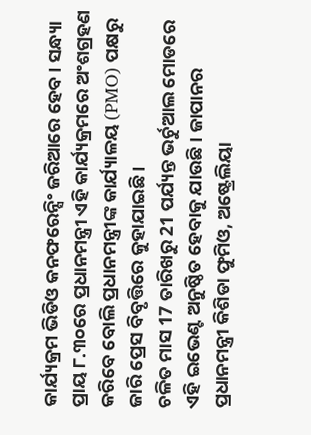କାର୍ଯ୍ୟକ୍ରମ ଭିଡିଓ କନଫରେନ୍ସିଂ ଜରିଆରେ ହେବ । ସନ୍ଧ୍ୟା ପ୍ରାୟ ୮.୩୦ରେ ପ୍ରଧାନମନ୍ତ୍ରୀ ଏହି କାର୍ଯ୍ୟକ୍ରମରେ ଅଂଶଗ୍ରହଣ କରିବେ ବୋଲି ପ୍ରଧାନମନ୍ତ୍ରୀଙ୍କ କାର୍ଯ୍ୟାଳୟ (PMO) ପକ୍ଷରୁ ଜାରି ପ୍ରେସ ବିବୃତ୍ତିରେ କୁହାଯାଇଛି ।
ଚଳିତ ମାସ 17 ତାରିଖରୁ 21 ପର୍ଯ୍ୟନ୍ତ ଭର୍ଚୁଆଲ ମୋଡରେ ଏହି ଇଭେଣ୍ଟ ଅନୁଷ୍ଠିତ ହେବାକୁ ଯାଉଛି । ଜାପାନର ପ୍ରଧାନମନ୍ତ୍ରୀ କିଶିଡା ଫୁମିଓ, ଅଷ୍ଟ୍ରେଲିୟା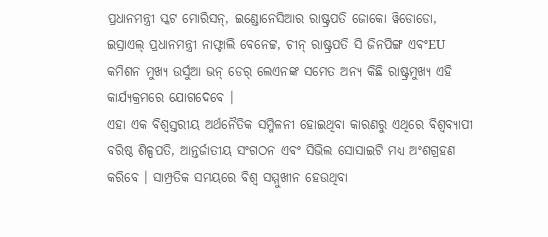ପ୍ରଧାନମନ୍ତ୍ରୀ ସ୍କଟ ମୋରିସନ୍, ଇଣ୍ଡୋନେସିଆର ରାଷ୍ଟ୍ରପତି ଜୋକୋ ୱିଡୋଡୋ, ଇସ୍ରାଏଲ୍ ପ୍ରଧାନମନ୍ତ୍ରୀ ନାଫ୍ଟାଲି ବେନେଟ୍ଟ, ଚୀନ୍ ରାଷ୍ଟ୍ରପତି ସି ଜିନପିଙ୍ଗ ଏବଂEU କମିଶନ ମୁଖ୍ୟ ଉର୍ସୁଆ ଭନ୍ ଡେର୍ ଲେଏନଙ୍କ ସମେତ ଅନ୍ୟ କିଛି ରାଷ୍ଟ୍ରମୁଖ୍ୟ ଏହି କାର୍ଯ୍ୟକ୍ରମରେ ଯୋଗଦେବେ ।
ଏହା ଏକ ବିଶ୍ବସ୍ତରୀୟ ଅର୍ଥନୈତିକ ସମ୍ମିଳନୀ ହୋଇଥିବା କାରଣରୁ ଏଥିରେ ବିଶ୍ବବ୍ୟାପୀ ବରିଷ୍ଠ ଶିଳ୍ପପତି, ଆନ୍ତର୍ଜାତୀୟ ସଂଗଠନ ଏବଂ ସିଭିଲ ସୋସାଇଟି ମଧ୍ୟ ଅଂଶଗ୍ରହଣ କରିବେ । ସାମ୍ପ୍ରତିକ ସମୟରେ ବିଶ୍ୱ ସମ୍ମୁଖୀନ ହେଉଥିବା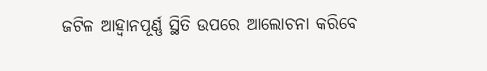ଜଟିଳ ଆହ୍ବାନପୂର୍ଣ୍ଣ ସ୍ଥିତି ଉପରେ ଆଲୋଚନା କରିବେ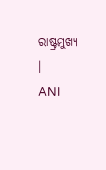ରାଷ୍ଟ୍ରମୁଖ୍ୟ ।
ANI